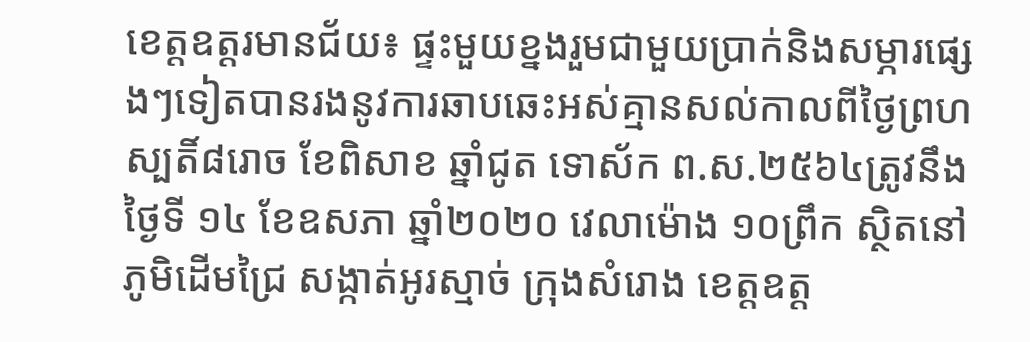ខេត្តឧត្ដរមានជ័យ៖ ផ្ទះមួយខ្នងរួមជាមួយប្រាក់និងសម្ភារផ្សេងៗទៀតបានរងនូវការឆាបឆេះអស់គ្មានសល់កាលពីថ្ងៃព្រហស្បតិ៍៨រោច ខែពិសាខ ឆ្នាំជូត ទោស័ក ព.ស.២៥៦៤ត្រូវនឹងថ្ងៃទី ១៤ ខែឧសភា ឆ្នាំ២០២០ វេលាម៉ោង ១០ព្រឹក ស្ថិតនៅភូមិដើមជ្រៃ សង្កាត់អូរស្មាច់ ក្រុងសំរោង ខេត្តឧត្ដ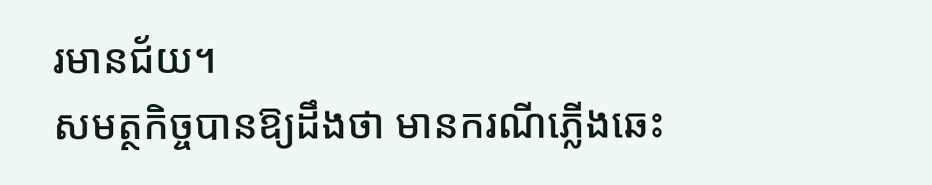រមានជ័យ។
សមត្ថកិច្ចបានឱ្យដឹងថា មានករណីភ្លើងឆេះ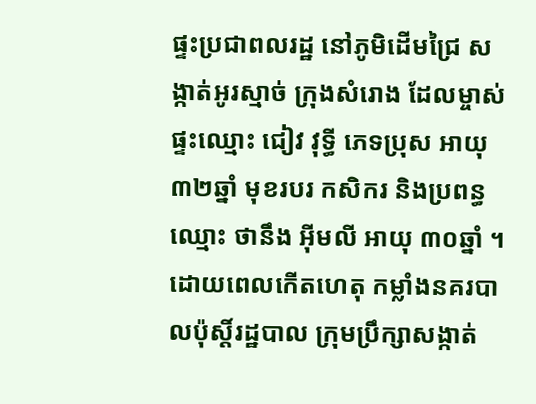ផ្ទះប្រជាពលរដ្ឋ នៅភូមិដើមជ្រៃ សង្កាត់អូរស្មាច់ ក្រុងសំរោង ដែលម្ចាស់ផ្ទះឈ្មោះ ជៀវ វុទ្ធី ភេទប្រុស អាយុ ៣២ឆ្នាំ មុខរបរ កសិករ និងប្រពន្ធឈ្មោះ ថានឹង អុីមលី អាយុ ៣០ឆ្នាំ ។ ដោយពេលកើតហេតុ កម្លាំងនគរបាលប៉ុស្តិ៍រដ្ឋបាល ក្រុមប្រឹក្សាសង្កាត់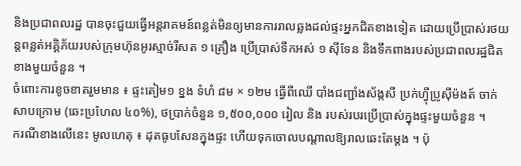និងប្រជាពលរដ្ឋ បានចុះជួយធ្វើអន្តរាគមន៍ពន្លត់មិនឲ្យមានការរាលឆ្លងដល់ផ្ទះអ្នកជិតខាងទៀត ដោយប្រេីប្រាស់រថយន្តពន្លត់អគ្គិភ័យរបស់ក្រុមហ៊ុនអូរស្មាច់រីសត ១ គ្រឿង ប្រើប្រាស់ទឹកអស់ ១ ស៊ីទែន និងទឹកពាងរបស់ប្រជាពលរដ្ឋជិតខាងមួយចំនួន ។
ចំពោះការខូចខាតរួមមាន ៖ ផ្ទះតៀម១ ខ្នង ទំហំ ៨ម × ១២ម ធ្វើពីឈើ បាំងជញ្ជាំងស័ង្កសី ប្រក់ហ្វុីប្រូសុីម៉ងត៍ ចាក់សាបក្រោម (ឆេះប្រហែល ៤០%), ថប្រាក់ចំនួន ១,៥០០,០០០ រៀល និង របស់របរប្រើប្រាស់ក្នុងផ្ទះមួយចំនួន ។
ករណីខាងលើនេះ មូលហេតុ ៖ ដុតធូបសែនក្នុងផ្ទះ ហើយទុកចោលបណ្ដាលឱ្យរាលឆេះតែម្តង ។ ប៉ុ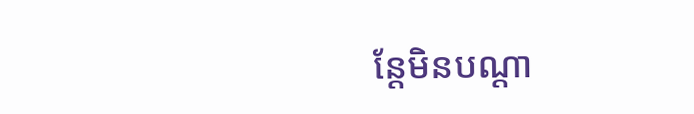ន្តែមិនបណ្ដា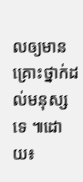លឲ្យមានគ្រោះថ្នាក់ដល់មនុស្សទេ ៕ដោយ៖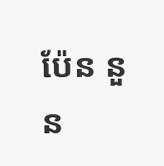ប៉ែន នួន